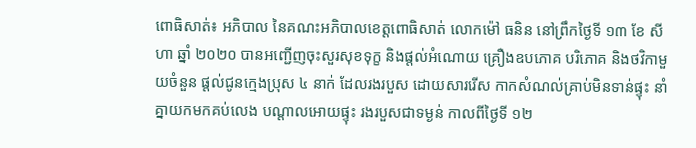ពោធិសាត់៖ អភិបាល នៃគណះអភិបាលខេត្តពោធិសាត់ លោកម៉ៅ ធនិន នៅព្រឹកថ្ងៃទី ១៣ ខែ សីហា ឆ្នាំ ២០២០ បានអញ្ជើញចុះសួរសុខទុក្ខ និងផ្តល់អំណោយ គ្រឿងឧបភោគ បរិភោគ និងថវិកាមួយចំនួន ផ្តល់ជូនក្មេងប្រុស ៤ នាក់ ដែលរងរបួស ដោយសាររើស កាកសំណល់គ្រាប់មិនទាន់ផ្ទុះ នាំគ្នាយកមកគប់លេង បណ្តាលអោយផ្ទុះ រងរបួសជាទម្ងន់ កាលពីថ្ងៃទី ១២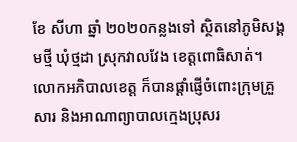ខែ សីហា ឆ្នាំ ២០២០កន្លងទៅ ស្ថិតនៅភូមិសង្គមថ្មី ឃុំថ្មដា ស្រុកវាលវែង ខេត្តពោធិសាត់។
លោកអភិបាលខេត្ត ក៏បានផ្តាំផ្ញើចំពោះក្រុមគ្រួសារ និងអាណាព្យាបាលក្មេងប្រុសរ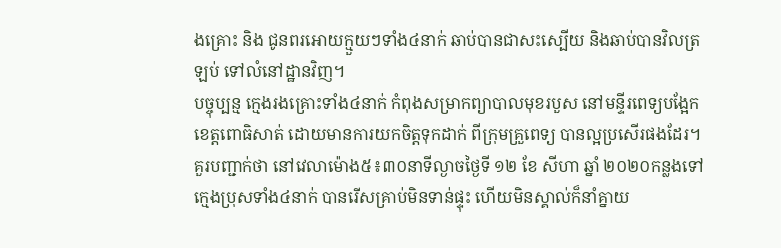ងគ្រោះ និង ជូនពរអោយក្មួយៗទាំង៤នាក់ ឆាប់បានជាសះស្បើយ និងឆាប់បានវិលត្រឡប់ ទៅលំនៅដ្ឋានវិញ។
បច្ចុប្បន្ម ក្មេងរងគ្រោះទាំង៤នាក់ កំពុងសម្រាកព្យាបាលមុខរបួស នៅមន្ទីរពេទ្យបង្អែកខេត្តពោធិសាត់ ដោយមានការយកចិត្តទុកដាក់ ពីក្រុមគ្រួពេទ្យ បានល្អប្រសើរផងដែរ។
គួរបញ្ជាក់ថា នៅវេលាម៉ោង៥៖៣០នាទីល្ងាចថ្ងៃទី ១២ ខែ សីហា ឆ្នាំ ២០២០កន្លងទៅ ក្មេងប្រុសទាំង៤នាក់ បានរើសគ្រាប់មិនទាន់ផ្ទុះ ហើយមិនស្គាល់ក៏នាំគ្នាយ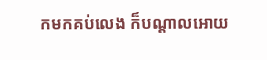កមកគប់លេង ក៏បណ្តាលអោយ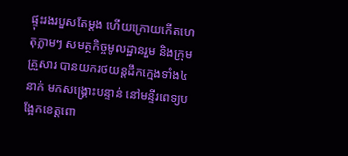ផ្ទុះរងរបួសតែម្តង ហើយក្រោយកើតហេតុភ្លាមៗ សមត្ថកិច្ចមូលដ្ឋានរួម និងក្រុមគ្រួសារ បានយករថយន្តដឹកក្មេងទាំង៤នាក់ មកសង្រ្គោះបន្ទាន់ នៅមន្ទីរពេទ្យបង្អែកខេត្តពោ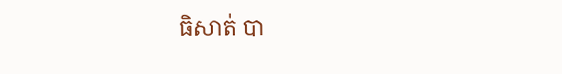ធិសាត់ បា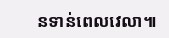នទាន់ពេលវេលា៕